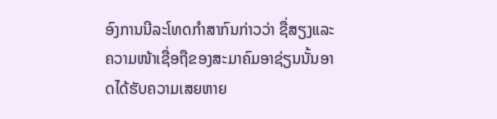ອົງການນີລະໂທດກຳສາກົນກ່າວວ່າ ຊື່ສຽງແລະຄວາມໜ້າເຊື່ອຖືຂອງສະມາຄົມອາຊ່ຽນນັ້ນອາດໄດ້ຮັບຄວາມເສຍຫາຍ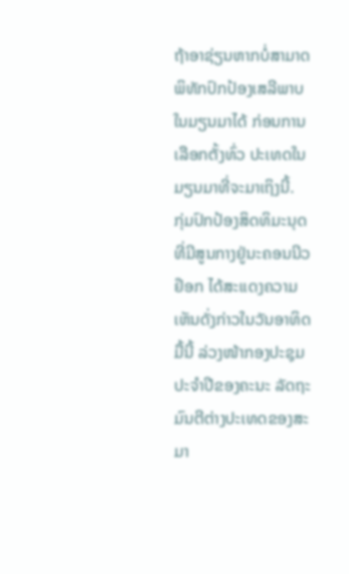ຖ້າອາຊ່ຽນຫາກບໍ່ສາມາດ ພິທັກປົກປ້ອງເສລີພາບໃນມຽນມາໄດ້ ກ່ອນການເລືອກຕັ້ງທົ່ວ ປະເທດໃນມຽນມາທີ່ຈະມາເຖິງນີ້.
ກຸ່ມປົກປ້ອງສິດທິມະນຸດ ທີ່ມີສູນກາງຢູ່ນະຄອນນີວຢ໊ອກ ໄດ້ສະແດງຄວາມເຫັນດັ່ງກ່າວໃນວັນອາທິດມື້ນີ້ ລ່ວງໜ້າກອງປະຊຸມປະຈຳປີຂອງຄະນະ ລັດຖະມົນຕີຕ່າງປະເທດຂອງສະມາ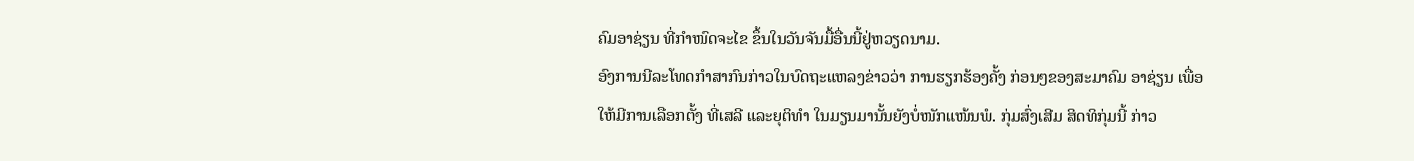ຄົມອາຊ່ຽນ ທີ່ກຳໜົດຈະໄຂ ຂຶ້ນໃນວັນຈັນມື້ອື່ນນີ້ຢູ່ຫວຽດນາມ.
ອົງການນີລະໂທດກຳສາກົນກ່າວໃນບົດຖະແຫລງຂ່າວວ່າ ການຮຽກຮ້ອງຄັ້ງ ກ່ອນໆຂອງສະມາຄົມ ອາຊ່ຽນ ເພື່ອໃຫ້ມີການເລືອກຕັ້ງ ທີ່ເສລີ ແລະຍຸຕິທຳ ໃນມຽນມານັ້ນຍັງບໍ່ໜັກແໜ້ນພໍ. ກຸ່ມສົ່ງເສີມ ສິດທິກຸ່ມນີ້ ກ່າວ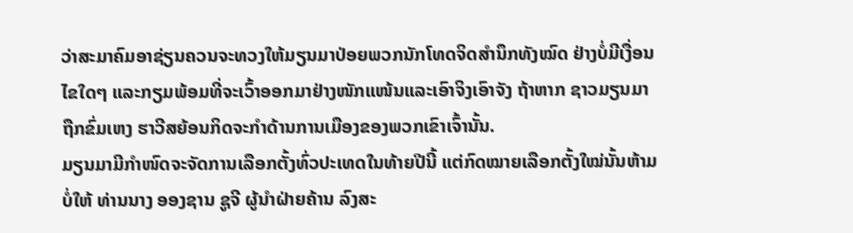ວ່າສະມາຄົມອາຊ່ຽນຄວນຈະທວງໃຫ້ມຽນມາປ່ອຍພວກນັກໂທດຈິດສຳນຶກທັງໝົດ ຢ່າງບໍ່ມີເງື່ອນໄຂໃດໆ ແລະກຽມພ້ອມທີ່ຈະເວົ້າອອກມາຢ່າງໜັກແໜ້ນແລະເອົາຈິງເອົາຈັງ ຖ້າຫາກ ຊາວມຽນມາຖືກຂົ່ມເຫງ ຮາວີສຍ້ອນກິດຈະກຳດ້ານການເມືອງຂອງພວກເຂົາເຈົ້ານັ້ນ.
ມຽນມາມີກຳໜົດຈະຈັດການເລືອກຕັ້ງທົ່ວປະເທດໃນທ້າຍປີນີ້ ແຕ່ກົດໝາຍເລືອກຕັ້ງໃໝ່ນັ້ນຫ້າມບໍ່ໃຫ້ ທ່ານນາງ ອອງຊານ ຊູຈີ ຜູ້ນຳຝ່າຍຄ້ານ ລົງສະ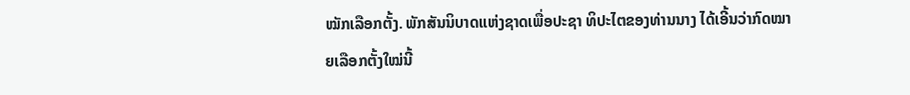ໝັກເລືອກຕັ້ງ. ພັກສັນນິບາດແຫ່ງຊາດເພື່ອປະຊາ ທິປະໄຕຂອງທ່ານນາງ ໄດ້ເອີ້ນວ່າກົດໝາຍເລືອກຕັ້ງໃໝ່ນີ້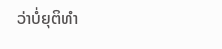ວ່າບໍ່ຍຸຕິທຳ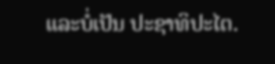ແລະບໍ່ເປັນ ປະຊາທິປະໄຕ.